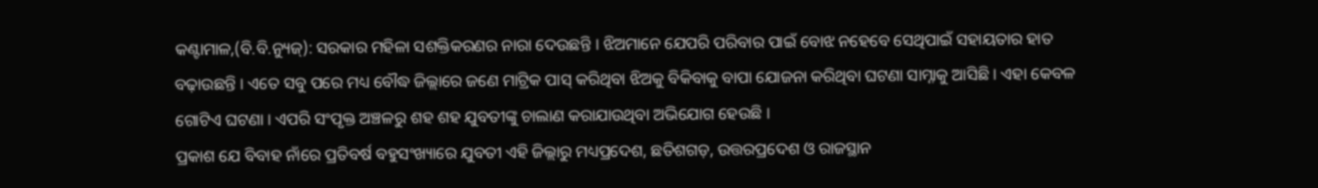କଣ୍ଟାମାଳ,(ବି.ବି.ନ୍ୟୁଜ୍): ସରକାର ମହିଳା ସଶକ୍ତିକରଣର ନାରା ଦେଉଛନ୍ତି । ଝିଅମାନେ ଯେପରି ପରିବାର ପାଇଁ ବୋଝ ନହେବେ ସେଥିପାଇଁ ସହାୟତାର ହାତ ବଢ଼ାଉଛନ୍ତି । ଏତେ ସବୁ ପରେ ମଧ୍ୟ ବୌଦ୍ଧ ଜିଲ୍ଲାରେ ଜଣେ ମାଟ୍ରିକ ପାସ୍ କରିଥିବା ଝିଅକୁ ବିକିବାକୁ ବାପା ଯୋଜନା କରିଥିବା ଘଟଣା ସାମ୍ନାକୁ ଆସିଛି । ଏହା କେବଳ ଗୋଟିଏ ଘଟଣା । ଏପରି ସଂପୃକ୍ତ ଅଞ୍ଚଳରୁ ଶହ ଶହ ଯୁବତୀଙ୍କୁ ଚାଲାଣ କରାଯାଉଥିବା ଅଭିଯୋଗ ହେଉଛି ।
ପ୍ରକାଶ ଯେ ବିବାହ ନାଁରେ ପ୍ରତିବର୍ଷ ବହୁସଂଖ୍ୟାରେ ଯୁବତୀ ଏହି ଜିଲ୍ଲାରୁ ମଧ୍ୟପ୍ରଦେଶ, ଛତିଶଗଡ଼, ଉତ୍ତରପ୍ରଦେଶ ଓ ରାଜସ୍ଥାନ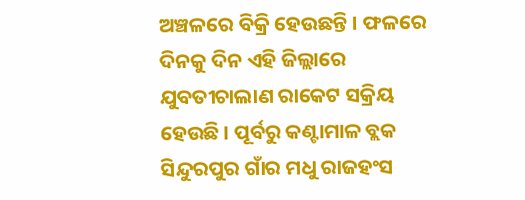ଅଞ୍ଚଳରେ ବିକ୍ରି ହେଉଛନ୍ତି । ଫଳରେ ଦିନକୁ ଦିନ ଏହି ଜିଲ୍ଲାରେ ଯୁବତୀଚାଲାଣ ରାକେଟ ସକ୍ରିୟ ହେଉଛି । ପୂର୍ବରୁ କଣ୍ଟାମାଳ ବ୍ଲକ ସିନ୍ଦୁରପୁର ଗାଁର ମଧୁ ରାଜହଂସ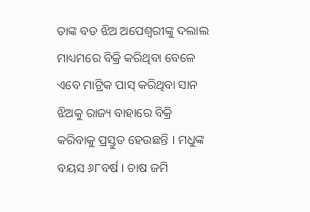ତାଙ୍କ ବଡ ଝିଅ ଅପେଶ୍ୱରୀଙ୍କୁ ଦଲାଲ ମାଧ୍ୟମରେ ବିକ୍ରି କରିଥିବା ବେଳେ ଏବେ ମାଟ୍ରିକ ପାସ୍ କରିଥିବା ସାନ ଝିଅକୁ ରାଜ୍ୟ ବାହାରେ ବିକ୍ରି କରିବାକୁ ପ୍ରସ୍ତୁତ ହେଉଛନ୍ତି । ମଧୁଙ୍କ ବୟସ ୬୮ବର୍ଷ । ଚାଷ ଜମି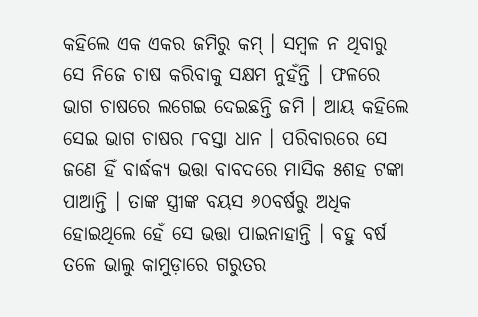କହିଲେ ଏକ ଏକର ଜମିରୁ କମ୍ । ସମ୍ବଳ ନ ଥିବାରୁ ସେ ନିଜେ ଚାଷ କରିବାକୁ ସକ୍ଷମ ନୁହଁନ୍ତି । ଫଳରେ ଭାଗ ଚାଷରେ ଲଗେଇ ଦେଇଛନ୍ତି ଜମି । ଆୟ କହିଲେ ସେଇ ଭାଗ ଚାଷର ୮ବସ୍ତା ଧାନ । ପରିବାରରେ ସେ ଜଣେ ହିଁ ବାର୍ଦ୍ଧକ୍ୟ ଭତ୍ତା ବାବଦରେ ମାସିକ ୫ଶହ ଟଙ୍କା ପାଆନ୍ତି । ତାଙ୍କ ସ୍ତ୍ରୀଙ୍କ ବୟସ ୬୦ବର୍ଷରୁ ଅଧିକ ହୋଇଥିଲେ ହେଁ ସେ ଭତ୍ତା ପାଇନାହାନ୍ତି । ବହୁ ବର୍ଷ ତଳେ ଭାଲୁ କାମୁଡ଼ାରେ ଗରୁତର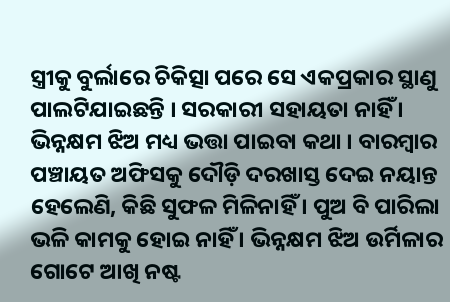ସ୍ତ୍ରୀକୁ ବୁର୍ଲାରେ ଚିକିତ୍ସା ପରେ ସେ ଏକପ୍ରକାର ସ୍ଥାଣୁ ପାଲଟିଯାଇଛନ୍ତି । ସରକାରୀ ସହାୟତା ନାହିଁ । ଭିନ୍ନକ୍ଷମ ଝିଅ ମଧ୍ୟ ଭତ୍ତା ପାଇବା କଥା । ବାରମ୍ବାର ପଞ୍ଚାୟତ ଅଫିସକୁ ଦୌଡ଼ି ଦରଖାସ୍ତ ଦେଇ ନୟାନ୍ତ ହେଲେଣି, କିଛି ସୁଫଳ ମିଳିନାହିଁ । ପୁଅ ବି ପାରିଲା ଭଳି କାମକୁ ହୋଇ ନାହିଁ । ଭିନ୍ନକ୍ଷମ ଝିଅ ଉର୍ମିଳାର ଗୋଟେ ଆଖି ନଷ୍ଟ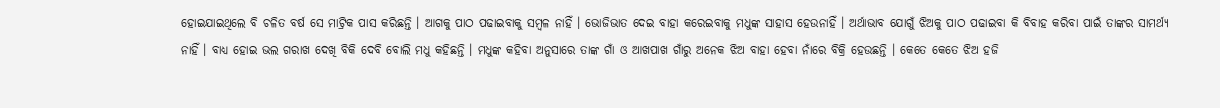ହୋଇଯାଇଥିଲେ ବି ଚଳିତ ବର୍ଷ ସେ ମାଟ୍ରିକ ପାସ କରିଛନ୍ତି । ଆଗକୁ ପାଠ ପଢାଇବାକୁ ସମ୍ବଳ ନାହିଁ । ଭୋଜିଭାତ ଦେଇ ବାହା କରେଇବାକୁ ମଧୁଙ୍କ ସାହାସ ହେଉନାହିଁ । ଅର୍ଥାଭାବ ଯୋଗୁଁ ଝିଅକୁ ପାଠ ପଢାଇବା କି ବିବାହ କରିବା ପାଇଁ ତାଙ୍କର ସାମର୍ଥ୍ୟ ନାହିଁ । ବାଧ୍ୟ ହୋଇ ଭଲ ଗରାଖ ଦେଖି ବିକି ଦେବି ବୋଲି ମଧୁ କହିଛନ୍ତି । ମଧୁଙ୍କ କହିବା ଅନୁସାରେ ତାଙ୍କ ଗାଁ ଓ ଆଖପାଖ ଗାଁରୁ ଅନେକ ଝିଅ ବାହା ହେବା ନାଁରେ ବିକ୍ରି ହେଉଛନ୍ତି । କେତେ କେତେ ଝିଅ ହଜି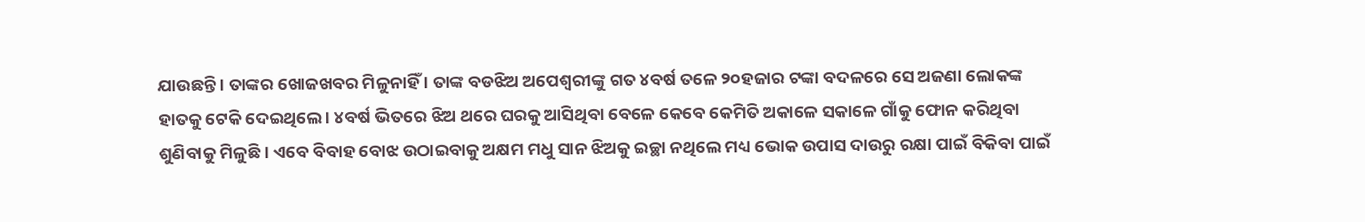ଯାଉଛନ୍ତି । ତାଙ୍କର ଖୋଜଖବର ମିଳୁନାହିଁ । ତାଙ୍କ ବଡଝିଅ ଅପେଶ୍ୱରୀଙ୍କୁ ଗତ ୪ବର୍ଷ ତଳେ ୨୦ହଜାର ଟଙ୍କା ବଦଳରେ ସେ ଅଜଣା ଲୋକଙ୍କ ହାତକୁ ଟେକି ଦେଇଥିଲେ । ୪ବର୍ଷ ଭିତରେ ଝିଅ ଥରେ ଘରକୁ ଆସିଥିବା ବେଳେ କେବେ କେମିତି ଅକାଳେ ସକାଳେ ଗାଁକୁ ଫୋନ କରିଥିବା ଶୁଣିବାକୁ ମିଳୁଛି । ଏବେ ବିବାହ ବୋଝ ଉଠାଇବାକୁ ଅକ୍ଷମ ମଧୁ ସାନ ଝିଅକୁ ଇଚ୍ଛା ନଥିଲେ ମଧ୍ୟ ଭୋକ ଉପାସ ଦାଉରୁ ରକ୍ଷା ପାଇଁ ବିକିବା ପାଇଁ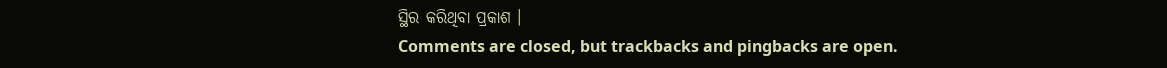ସ୍ଥିର କରିଥିବା ପ୍ରକାଶ ।
Comments are closed, but trackbacks and pingbacks are open.